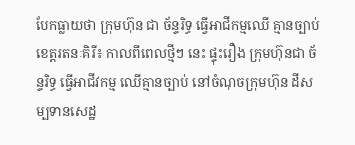បែកធ្លាយថា ក្រុមហ៊ុន ជា ច័ន្ទរិទ្ធ ធ្វើអាជីកម្មឈើ គ្មានច្បាប់
ខេត្តរតនៈគិរី៖ កាលពីពេលថ្មីៗ នេះ ផ្ទុះរឿង ក្រុមហ៊ុនជា ច័ន្ទរិទ្ធ ធ្វើអាជីវកម្ម ឈើគ្មានច្បាប់ នៅចំណុចក្រុមហ៊ុន ដីសម្បទានសេដ្ឋ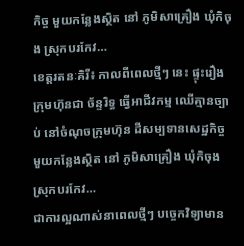កិច្ច មួយកន្លែងស្ថិត នៅ ភូមិសាគ្រឿង ឃុំកិចុង ស្រុកបរកែវ…
ខេត្តរតនៈគិរី៖ កាលពីពេលថ្មីៗ នេះ ផ្ទុះរឿង ក្រុមហ៊ុនជា ច័ន្ទរិទ្ធ ធ្វើអាជីវកម្ម ឈើគ្មានច្បាប់ នៅចំណុចក្រុមហ៊ុន ដីសម្បទានសេដ្ឋកិច្ច មួយកន្លែងស្ថិត នៅ ភូមិសាគ្រឿង ឃុំកិចុង ស្រុកបរកែវ…
ជាការល្អណាស់នាពេលថ្មីៗ បច្ចេកវិទ្យាមាន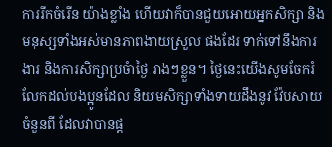ការរីកចំរើន យ៉ាងខ្លាំង ហើយវាក៏បានជួយអោយអ្នកសិក្សា និង មនុស្សទាំងអស់មានភាពងាយស្រួល ផងដែរ ទាក់ទៅនឹងការងារ និងការសិក្សាប្រចំាថ្ងៃ រាងៗខ្លួន។ ថ្ងៃនេះយើងសូមចែករំលែកដល់បងប្អូនដែល និយមសិក្សាទាំងទាយដឹងនូវ វ៉ែបសាយចំនួនពី ដែលវាបានផ្ត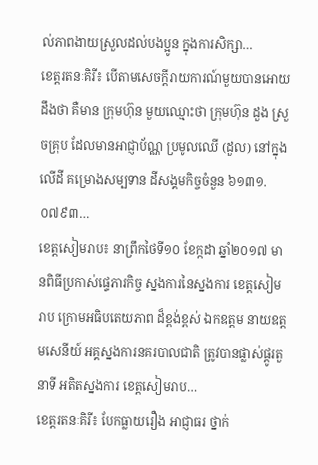ល់ភាពងាយស្រួលដល់បងប្អូន ក្នុងការសិក្សា…
ខេត្តរតនៈគិរី៖ បើតាមសេចក្តីរាយការណ៍មួយបានអោយដឹងថា គឺមាន ក្រុមហ៊ុន មួយឈ្មោះថា ក្រុមហ៊ុន ដួង ស្រួចគ្រុប ដែលមានអាជ្ញាប័ណ្ណ ប្រមូលឈើ (ដួល) នៅក្នុងលើដី គម្រោងសម្បទាន ដីសង្គមកិច្ចចំនួន ៦១៣១.០៧៩៣…
ខេត្តសៀមរាប៖ នាព្រឹកថៃទី១០ ខែក្កដា ឆ្នាំ២០១៧ មានពិធីប្រកាស់ផ្ទេភារកិច្ច ស្នងការនៃស្នងការ ខេត្តសៀមរាប ក្រោមអធិបតេយភាព ដ៏ខ្ពង់ខ្ពស់ ឯកឧត្តម នាយឧត្តមសេនីយ៍ អគ្គស្នងការនគរបាលជាតិ ត្រូវបានផ្លាស់ផ្តូរតួនាទី អតិតស្នងការ ខេត្តសៀមរាប…
ខេត្តរតនៈគិរី៖ បែកធ្លាយរឿង អាជ្ញាធរ ថ្នាក់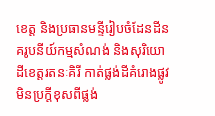ខេត្ត និងប្រធានមន្ទីរៀបចំដែនដីនគរូបនីយ៍កម្មសំណង់ និងសុរិយោដីខេត្តរតនៈគិរី កាត់ផ្លង់ដីគំរោងផ្លូវ មិនប្រក្តីខុសពីផ្លង់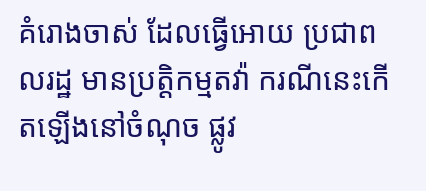គំរោងចាស់ ដែលធ្វើអោយ ប្រជាពលរដ្ឋ មានប្រត្តិកម្មតវ៉ា ករណីនេះកើតឡើងនៅចំណុច ផ្លូវ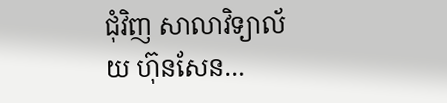ជំុវិញ សាលាវិទ្យាល័យ ហ៊ុនសែន…